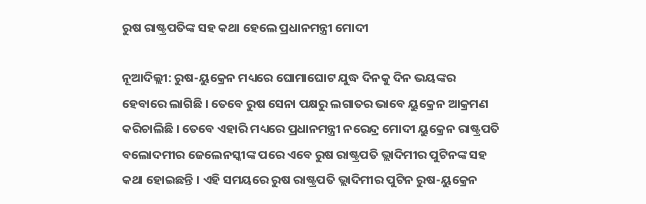ରୁଷ ରାଷ୍ଟ୍ରପତିଙ୍କ ସହ କଥା ହେଲେ ପ୍ରଧାନମନ୍ତ୍ରୀ ମୋଦୀ

ନୂଆଦିଲ୍ଲୀ: ରୁଷ-ୟୁକ୍ରେନ ମଧ୍ୟରେ ଘୋମାଘୋଟ ଯୁଦ୍ଧ ଦିନକୁ ଦିନ ଭୟଙ୍କର ହେବାରେ ଲାଗିଛି । ତେବେ ରୁଷ ସେନା ପକ୍ଷରୁ ଲଗାତର ଭାବେ ୟୁକ୍ରେନ ଆକ୍ରମଣ କରିଚାଲିଛି । ତେବେ ଏହାରି ମଧ୍ୟରେ ପ୍ରଧାନମନ୍ତ୍ରୀ ନରେନ୍ଦ୍ର ମୋଦୀ ୟୁକ୍ରେନ ରାଷ୍ଟ୍ରପତି ବଲୋଦମୀର ଜେଲେନସ୍କୀଙ୍କ ପରେ ଏବେ ରୁଷ ରାଷ୍ଟ୍ରପତି ଭ୍ଲାଦିମୀର ପୁଟିନଙ୍କ ସହ କଥା ହୋଇଛନ୍ତି । ଏହି ସମୟରେ ରୁଷ ରାଷ୍ଟ୍ରପତି ଭ୍ଲାଦିମୀର ପୁଟିନ ରୁଷ-ୟୁକ୍ରେନ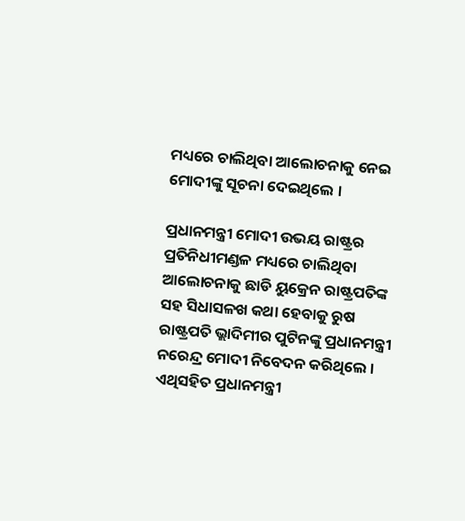ମଧ୍ୟରେ ଚାଲିଥିବା ଆଲୋଚନାକୁ ନେଇ ମୋଦୀଙ୍କୁ ସୂଚନା ଦେଇଥିଲେ ।

ପ୍ରଧାନମନ୍ତ୍ରୀ ମୋଦୀ ଉଭୟ ରାଷ୍ଟ୍ରର ପ୍ରତିନିଧୀମଣ୍ଡଳ ମଧ୍ୟରେ ଚାଲିଥିବା ଆଲୋଚନାକୁ ଛାଡି ୟୁକ୍ରେନ ରାଷ୍ଟ୍ରପତିଙ୍କ ସହ ସିଧାସଳଖ କଥା ହେବାକୁ ରୁଷ ରାଷ୍ଟ୍ରପତି ଭ୍ଲାଦିମୀର ପୁଟିନଙ୍କୁ ପ୍ରଧାନମନ୍ତ୍ରୀ ନରେନ୍ଦ୍ର ମୋଦୀ ନିବେଦନ କରିଥିଲେ । ଏଥିସହିତ ପ୍ରଧାନମନ୍ତ୍ରୀ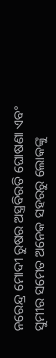ନରେନ୍ଦ୍ର ମୋଦୀ ରୁଷର ଅସ୍ତ୍ରବିରତି ଘୋଷଣା ଏବଂ ସୁମୀର ସମେତ ଅନେକ ସହରରୁ ଲୋକଙ୍କୁ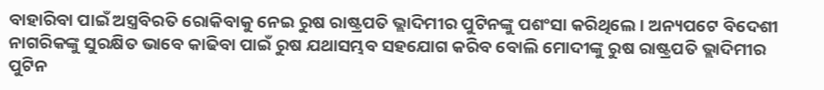ବାହାରିବା ପାଇଁ ଅସ୍ତ୍ରବିରତି ରୋକିବାକୁ ନେଇ ରୁଷ ରାଷ୍ଟ୍ରପତି ଭ୍ଲାଦିମୀର ପୁଟିନଙ୍କୁ ପଶଂସା କରିଥିଲେ । ଅନ୍ୟପଟେ ବିଦେଶୀ ନାଗରିକଙ୍କୁ ସୁରକ୍ଷିତ ଭାବେ କାଢିବା ପାଇଁ ରୁଷ ଯଥାସମ୍ଭବ ସହଯୋଗ କରିବ ବୋଲି ମୋଦୀଙ୍କୁ ରୁଷ ରାଷ୍ଟ୍ରପତି ଭ୍ଲାଦିମୀର ପୁଟିନ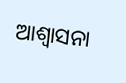ଆଶ୍ୱାସନା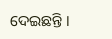ଦେଇଛନ୍ତି ।